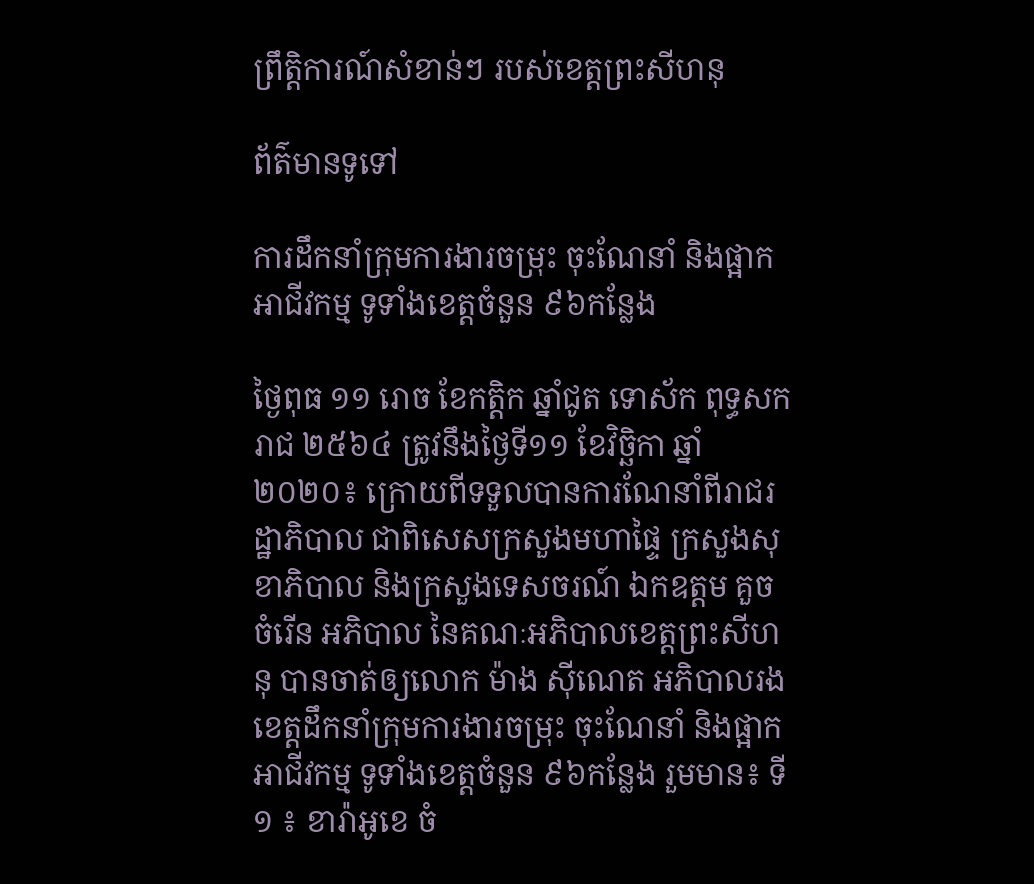ព្រឹត្តិការណ៍សំខាន់ៗ របស់ខេត្តព្រះសីហនុ

ព័ត៌មានទូទៅ

ការដឹកនាំក្រុមការងារចម្រុះ ចុះណែនាំ និងផ្អាកអាជីវកម្ម ទូទាំងខេត្តចំនួន ៩៦កន្លែង

ថ្ងៃពុធ ១១ រោច ខែកត្តិក ឆ្នាំជូត ទោស័ក ពុទ្ធសករាជ ២៥៦៤ ត្រូវនឹងថ្ងៃទី១១ ខែវិច្ឆិកា ឆ្នាំ២០២០៖ ក្រោយពីទទួលបានការណែនាំពីរាជរដ្ឋាភិបាល ជាពិសេសក្រសួងមហាផ្ទៃ ក្រសួងសុខាភិបាល និងក្រសួងទេសចរណ៍ ឯកឧត្តម គួច ចំរើន អភិបាល នៃគណៈអភិបាលខេត្តព្រះសីហនុ បានចាត់ឲ្យលោក ម៉ាង ស៊ីណេត អភិបាលរងខេត្តដឹកនាំក្រុមការងារចម្រុះ ចុះណែនាំ និងផ្អាកអាជីវកម្ម ទូទាំងខេត្តចំនួន ៩៦កន្លែង រួមមាន៖ ទី១ ៖ ខារ៉ាអូខេ ចំ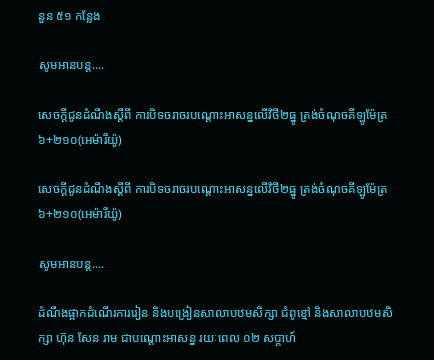នួន ៥១ កន្លែង

សូមអានបន្ត....

សេចក្តីជូនដំណឹងស្តីពី ការបិទចរាចរបណ្តោះអាសន្នលើវិថី២ធ្នូ ត្រង់ចំណុចគីឡូម៉ែត្រ៦+២១០(អេម៉ារីយ៉ូ)

សេចក្តីជូនដំណឹងស្តីពី ការបិទចរាចរបណ្តោះអាសន្នលើវិថី២ធ្នូ ត្រង់ចំណុចគីឡូម៉ែត្រ៦+២១០(អេម៉ារីយ៉ូ)

សូមអានបន្ត....

ដំណឹងផ្អាកដំណើរការរៀន និងបង្រៀនសាលាបឋមសិក្សា ជំពូខ្មៅ និងសាលាបឋមសិក្សា ហ៊ុន សែន រាម ជាបណ្តោះអាសន្ន រយៈពេល ០២ សប្តាហ៍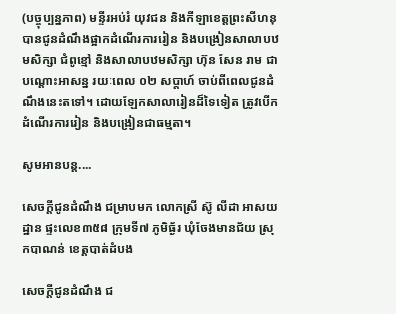(បច្ចុប្បន្នភាព) មន្ទីរអប់រំ យុវជន និងកីឡាខេត្តព្រះសីហនុ បានជូនដំណឹងផ្អាកដំណើរការរៀន និងបង្រៀនសាលាបឋមសិក្សា ជំពូខ្មៅ និងសាលាបឋមសិក្សា ហ៊ុន សែន រាម ជាបណ្តោះអាសន្ន រយៈពេល ០២ សប្តាហ៍ ចាប់ពីពេលជូនដំណឹងនេះតទៅ។ ដោយឡែកសាលារៀនដ៏ទៃទៀត ត្រូវបើកដំណើរការរៀន និងបង្រៀនជាធម្មតា។

សូមអានបន្ត....

សេចក្តីជូនដំណឹង ជម្រាបមក លោកស្រី ស៊ូ លីដា អាសយដ្ឋាន ផ្ទះលេខ៣៥៨ ក្រុមទី៧ ភូមិធ្ង័រ ឃុំចែងមានជ័យ ស្រុកបាណន់ ខេត្តបាត់ដំបង

សេចក្តីជូនដំណឹង ជ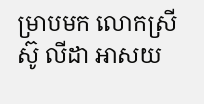ម្រាបមក លោកស្រី ស៊ូ លីដា អាសយ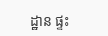ដ្ឋាន ផ្ទះ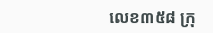លេខ៣៥៨ ក្រុ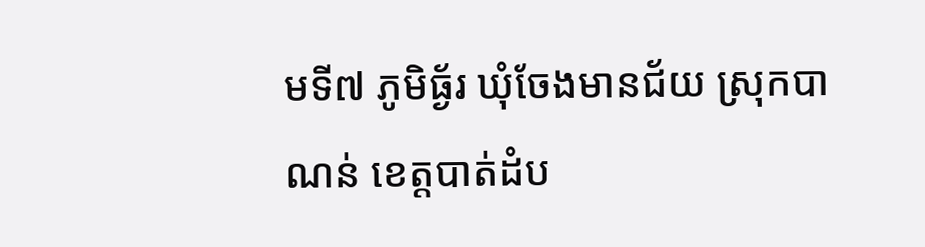មទី៧ ភូមិធ្ង័រ ឃុំចែងមានជ័យ ស្រុកបាណន់ ខេត្តបាត់ដំប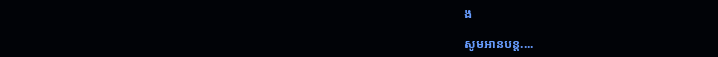ង

សូមអានបន្ត....